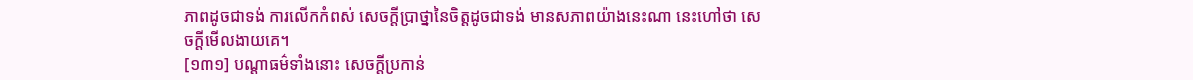ភាពដូចជាទង់ ការលើកកំពស់ សេចក្តីប្រាថ្នានៃចិត្តដូចជាទង់ មានសភាពយ៉ាងនេះណា នេះហៅថា សេចក្តីមើលងាយគេ។
[១៣១] បណ្តាធម៌ទាំងនោះ សេចក្តីប្រកាន់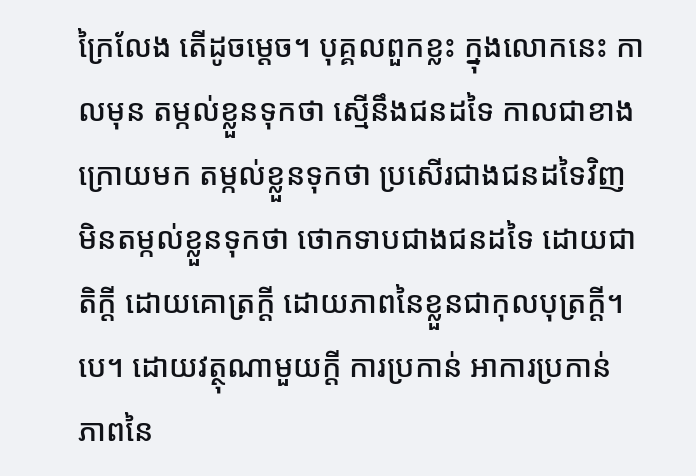ក្រៃលែង តើដូចម្តេច។ បុគ្គលពួកខ្លះ ក្នុងលោកនេះ កាលមុន តម្កល់ខ្លួនទុកថា ស្មើនឹងជនដទៃ កាលជាខាងក្រោយមក តម្កល់ខ្លួនទុកថា ប្រសើរជាងជនដទៃវិញ មិនតម្កល់ខ្លួនទុកថា ថោកទាបជាងជនដទៃ ដោយជាតិក្តី ដោយគោត្រក្តី ដោយភាពនៃខ្លួនជាកុលបុត្រក្តី។បេ។ ដោយវត្ថុណាមួយក្តី ការប្រកាន់ អាការប្រកាន់ ភាពនៃ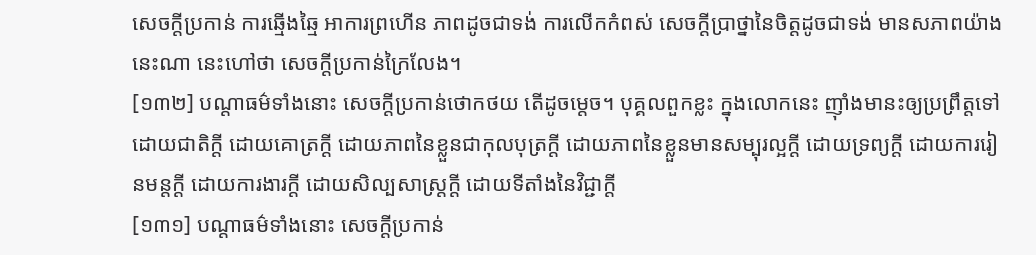សេចក្តីប្រកាន់ ការឆ្មើងឆ្មៃ អាការព្រហើន ភាពដូចជាទង់ ការលើកកំពស់ សេចក្តីប្រាថ្នានៃចិត្តដូចជាទង់ មានសភាពយ៉ាងនេះណា នេះហៅថា សេចក្តីប្រកាន់ក្រៃលែង។
[១៣២] បណ្តាធម៌ទាំងនោះ សេចក្តីប្រកាន់ថោកថយ តើដូចម្តេច។ បុគ្គលពួកខ្លះ ក្នុងលោកនេះ ញ៉ាំងមានះឲ្យប្រព្រឹត្តទៅ ដោយជាតិក្តី ដោយគោត្រក្តី ដោយភាពនៃខ្លួនជាកុលបុត្រក្តី ដោយភាពនៃខ្លួនមានសម្បុរល្អក្តី ដោយទ្រព្យក្តី ដោយការរៀនមន្តក្តី ដោយការងារក្តី ដោយសិល្បសាស្រ្តក្តី ដោយទីតាំងនៃវិជ្ជាក្តី
[១៣១] បណ្តាធម៌ទាំងនោះ សេចក្តីប្រកាន់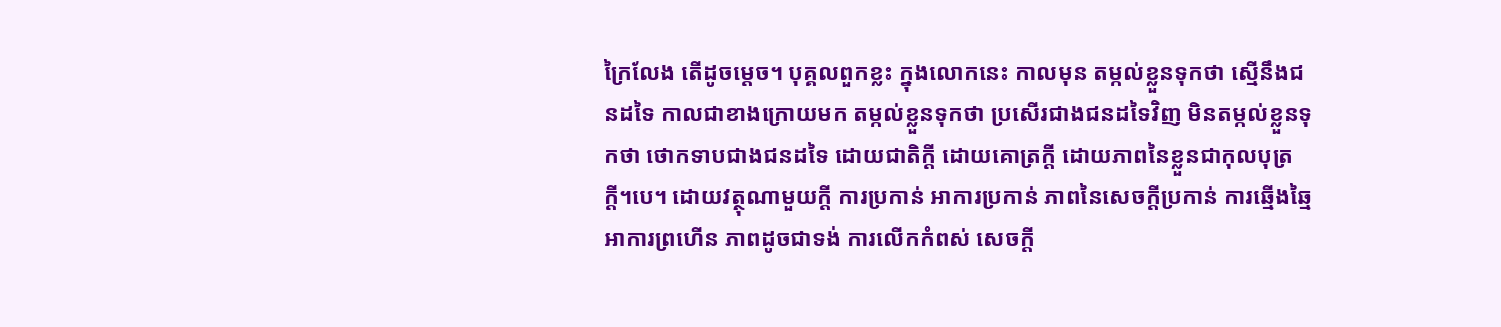ក្រៃលែង តើដូចម្តេច។ បុគ្គលពួកខ្លះ ក្នុងលោកនេះ កាលមុន តម្កល់ខ្លួនទុកថា ស្មើនឹងជនដទៃ កាលជាខាងក្រោយមក តម្កល់ខ្លួនទុកថា ប្រសើរជាងជនដទៃវិញ មិនតម្កល់ខ្លួនទុកថា ថោកទាបជាងជនដទៃ ដោយជាតិក្តី ដោយគោត្រក្តី ដោយភាពនៃខ្លួនជាកុលបុត្រក្តី។បេ។ ដោយវត្ថុណាមួយក្តី ការប្រកាន់ អាការប្រកាន់ ភាពនៃសេចក្តីប្រកាន់ ការឆ្មើងឆ្មៃ អាការព្រហើន ភាពដូចជាទង់ ការលើកកំពស់ សេចក្តី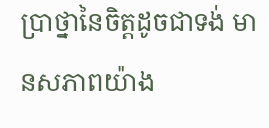ប្រាថ្នានៃចិត្តដូចជាទង់ មានសភាពយ៉ាង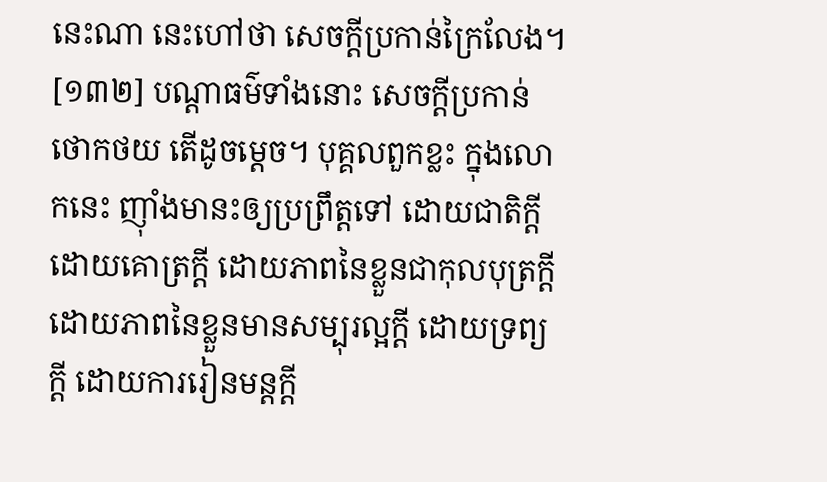នេះណា នេះហៅថា សេចក្តីប្រកាន់ក្រៃលែង។
[១៣២] បណ្តាធម៌ទាំងនោះ សេចក្តីប្រកាន់ថោកថយ តើដូចម្តេច។ បុគ្គលពួកខ្លះ ក្នុងលោកនេះ ញ៉ាំងមានះឲ្យប្រព្រឹត្តទៅ ដោយជាតិក្តី ដោយគោត្រក្តី ដោយភាពនៃខ្លួនជាកុលបុត្រក្តី ដោយភាពនៃខ្លួនមានសម្បុរល្អក្តី ដោយទ្រព្យក្តី ដោយការរៀនមន្តក្តី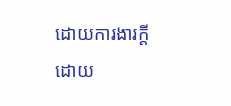ដោយការងារក្តី ដោយ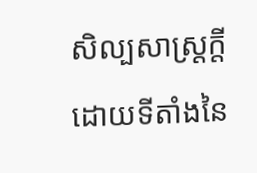សិល្បសាស្រ្តក្តី ដោយទីតាំងនៃ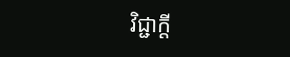វិជ្ជាក្តី